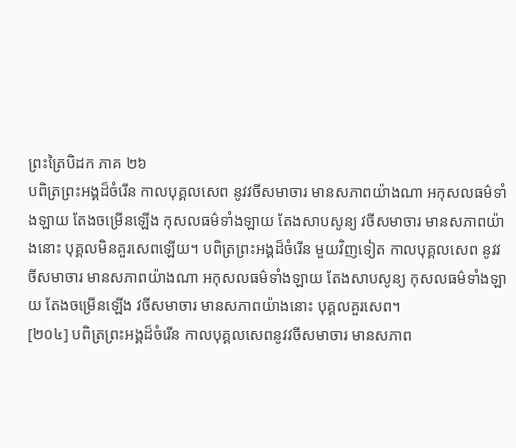ព្រះត្រៃបិដក ភាគ ២៦
បពិត្រព្រះអង្គដ៏ចំរើន កាលបុគ្គលសេព នូវវចីសមាចារ មានសភាពយ៉ាងណា អកុសលធម៌ទាំងឡាយ តែងចម្រើនឡើង កុសលធម៌ទាំងឡាយ តែងសាបសូន្យ វចីសមាចារ មានសភាពយ៉ាងនោះ បុគ្គលមិនគួរសេពឡើយ។ បពិត្រព្រះអង្គដ៏ចំរើន មួយវិញទៀត កាលបុគ្គលសេព នូវវចីសមាចារ មានសភាពយ៉ាងណា អកុសលធម៌ទាំងឡាយ តែងសាបសូន្យ កុសលធម៌ទាំងឡាយ តែងចម្រើនឡើង វចីសមាចារ មានសភាពយ៉ាងនោះ បុគ្គលគួរសេព។
[២០៤] បពិត្រព្រះអង្គដ៏ចំរើន កាលបុគ្គលសេពនូវវចីសមាចារ មានសភាព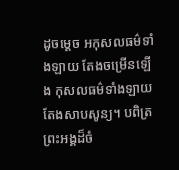ដូចម្តេច អកុសលធម៌ទាំងឡាយ តែងចម្រើនឡើង កុសលធម៌ទាំងឡាយ តែងសាបសូន្យ។ បពិត្រព្រះអង្គដ៏ចំ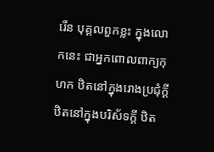រើន បុគ្គលពួកខ្លះ ក្នុងលោកនេះ ជាអ្នកពោលពាក្យកុហក ឋិតនៅក្នុងរោងប្រជុំក្តី ឋិតនៅក្នុងបរិស័ទក្តី ឋិត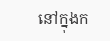នៅក្នុងក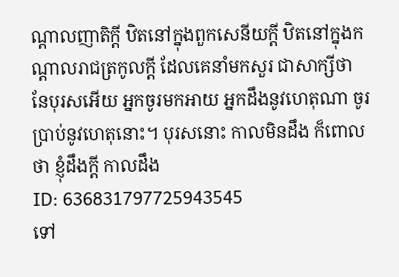ណ្តាលញាតិក្តី ឋិតនៅក្នុងពួកសេនីយក្តី ឋិតនៅក្នុងកណ្តាលរាជត្រកូលក្តី ដែលគេនាំមកសួរ ជាសាក្សីថា នែបុរសអើយ អ្នកចូរមកអាយ អ្នកដឹងនូវហេតុណា ចូរប្រាប់នូវហេតុនោះ។ បុរសនោះ កាលមិនដឹង ក៏ពោលថា ខ្ញុំដឹងក្តី កាលដឹង
ID: 636831797725943545
ទៅ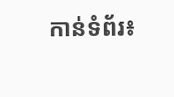កាន់ទំព័រ៖